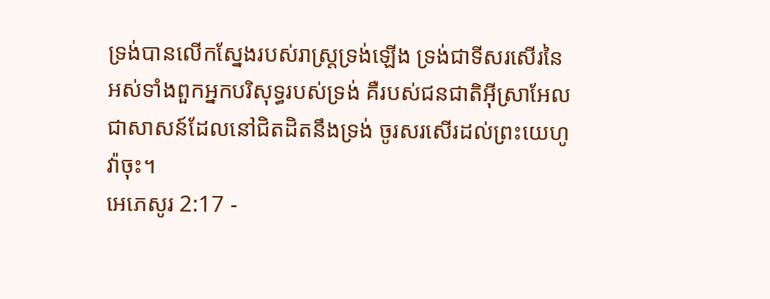ទ្រង់បានលើកស្នែងរបស់រាស្ត្រទ្រង់ឡើង ទ្រង់ជាទីសរសើរនៃអស់ទាំងពួកអ្នកបរិសុទ្ធរបស់ទ្រង់ គឺរបស់ជនជាតិអ៊ីស្រាអែល ជាសាសន៍ដែលនៅជិតដិតនឹងទ្រង់ ចូរសរសើរដល់ព្រះយេហូវ៉ាចុះ។
អេភេសូរ 2:17 -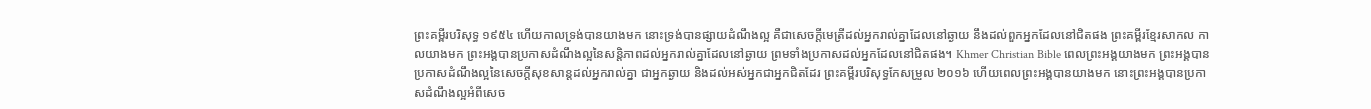ព្រះគម្ពីរបរិសុទ្ធ ១៩៥៤ ហើយកាលទ្រង់បានយាងមក នោះទ្រង់បានផ្សាយដំណឹងល្អ គឺជាសេចក្ដីមេត្រីដល់អ្នករាល់គ្នាដែលនៅឆ្ងាយ នឹងដល់ពួកអ្នកដែលនៅជិតផង ព្រះគម្ពីរខ្មែរសាកល កាលយាងមក ព្រះអង្គបានប្រកាសដំណឹងល្អនៃសន្តិភាពដល់អ្នករាល់គ្នាដែលនៅឆ្ងាយ ព្រមទាំងប្រកាសដល់អ្នកដែលនៅជិតផង។ Khmer Christian Bible ពេលព្រះអង្គយាងមក ព្រះអង្គបានប្រកាសដំណឹងល្អនៃសេចក្ដីសុខសាន្តដល់អ្នករាល់គ្នា ជាអ្នកឆ្ងាយ និងដល់អស់អ្នកជាអ្នកជិតដែរ ព្រះគម្ពីរបរិសុទ្ធកែសម្រួល ២០១៦ ហើយពេលព្រះអង្គបានយាងមក នោះព្រះអង្គបានប្រកាសដំណឹងល្អអំពីសេច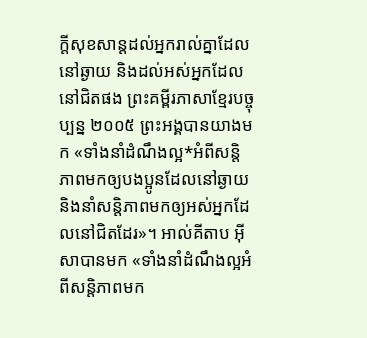ក្តីសុខសាន្តដល់អ្នករាល់គ្នាដែលនៅឆ្ងាយ និងដល់អស់អ្នកដែលនៅជិតផង ព្រះគម្ពីរភាសាខ្មែរបច្ចុប្បន្ន ២០០៥ ព្រះអង្គបានយាងមក «ទាំងនាំដំណឹងល្អ*អំពីសន្តិភាពមកឲ្យបងប្អូនដែលនៅឆ្ងាយ និងនាំសន្តិភាពមកឲ្យអស់អ្នកដែលនៅជិតដែរ»។ អាល់គីតាប អ៊ីសាបានមក «ទាំងនាំដំណឹងល្អអំពីសន្ដិភាពមក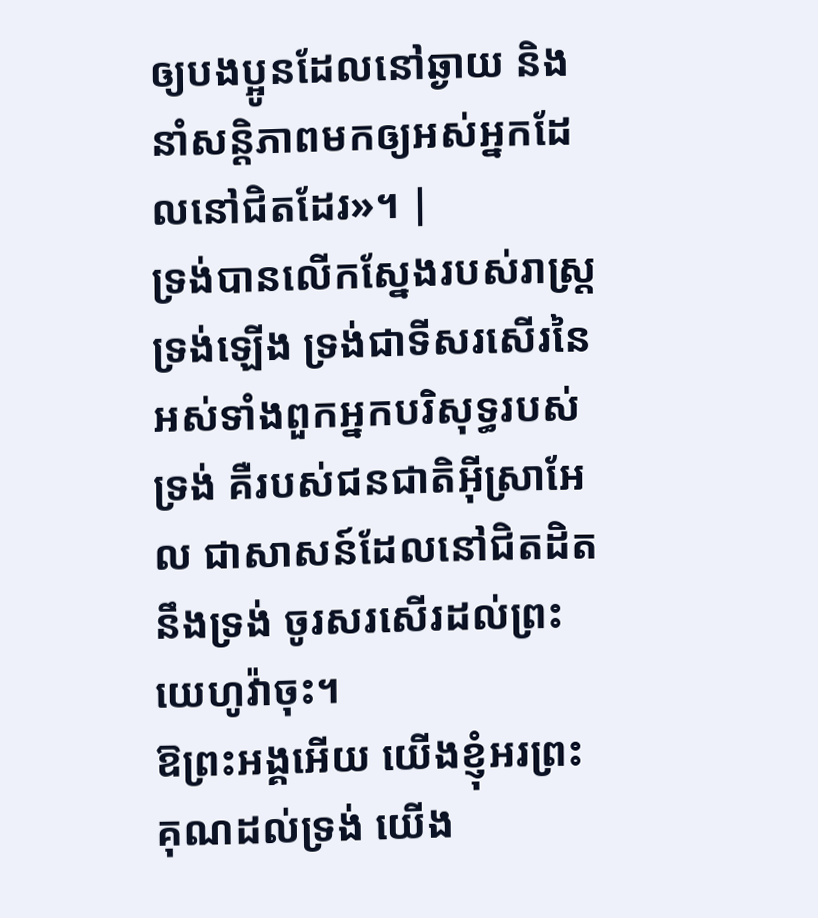ឲ្យបងប្អូនដែលនៅឆ្ងាយ និងនាំសន្ដិភាពមកឲ្យអស់អ្នកដែលនៅជិតដែរ»។ |
ទ្រង់បានលើកស្នែងរបស់រាស្ត្រទ្រង់ឡើង ទ្រង់ជាទីសរសើរនៃអស់ទាំងពួកអ្នកបរិសុទ្ធរបស់ទ្រង់ គឺរបស់ជនជាតិអ៊ីស្រាអែល ជាសាសន៍ដែលនៅជិតដិតនឹងទ្រង់ ចូរសរសើរដល់ព្រះយេហូវ៉ាចុះ។
ឱព្រះអង្គអើយ យើងខ្ញុំអរព្រះគុណដល់ទ្រង់ យើង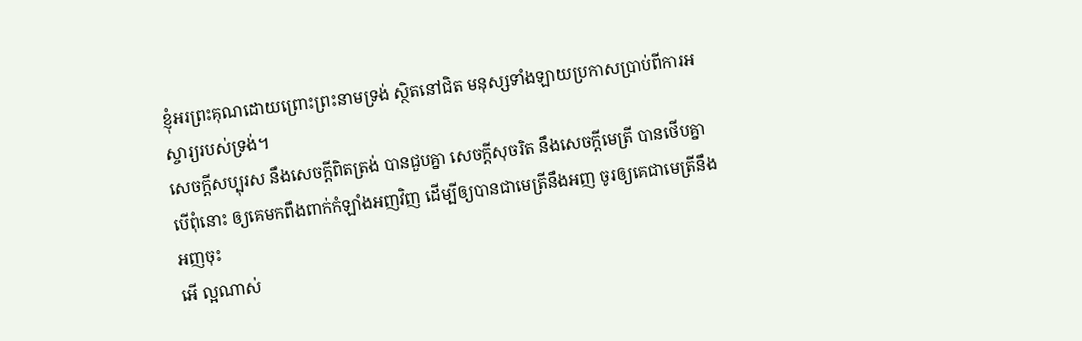ខ្ញុំអរព្រះគុណដោយព្រោះព្រះនាមទ្រង់ ស្ថិតនៅជិត មនុស្សទាំងឡាយប្រកាសប្រាប់ពីការអស្ចារ្យរបស់ទ្រង់។
សេចក្ដីសប្បុរស នឹងសេចក្ដីពិតត្រង់ បានជួបគ្នា សេចក្ដីសុចរិត នឹងសេចក្ដីមេត្រី បានថើបគ្នា
បើពុំនោះ ឲ្យគេមកពឹងពាក់កំឡាំងអញវិញ ដើម្បីឲ្យបានជាមេត្រីនឹងអញ ចូរឲ្យគេជាមេត្រីនឹងអញចុះ
អើ ល្អណាស់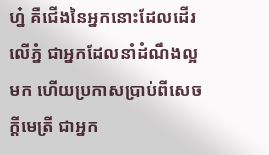ហ្ន៎ គឺជើងនៃអ្នកនោះដែលដើរលើភ្នំ ជាអ្នកដែលនាំដំណឹងល្អមក ហើយប្រកាសប្រាប់ពីសេចក្ដីមេត្រី ជាអ្នក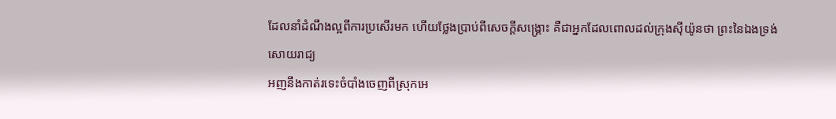ដែលនាំដំណឹងល្អពីការប្រសើរមក ហើយថ្លែងប្រាប់ពីសេចក្ដីសង្គ្រោះ គឺជាអ្នកដែលពោលដល់ក្រុងស៊ីយ៉ូនថា ព្រះនៃឯងទ្រង់សោយរាជ្យ
អញនឹងកាត់រទេះចំបាំងចេញពីស្រុកអេ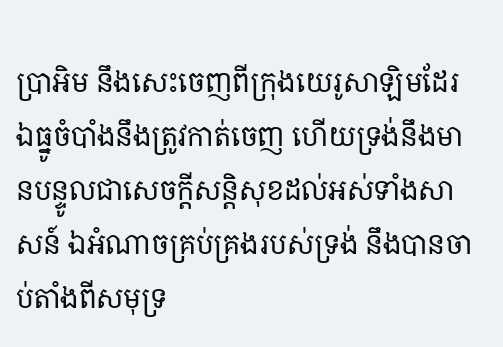ប្រាអិម នឹងសេះចេញពីក្រុងយេរូសាឡិមដែរ ឯធ្នូចំបាំងនឹងត្រូវកាត់ចេញ ហើយទ្រង់នឹងមានបន្ទូលជាសេចក្ដីសន្តិសុខដល់អស់ទាំងសាសន៍ ឯអំណាចគ្រប់គ្រងរបស់ទ្រង់ នឹងបានចាប់តាំងពីសមុទ្រ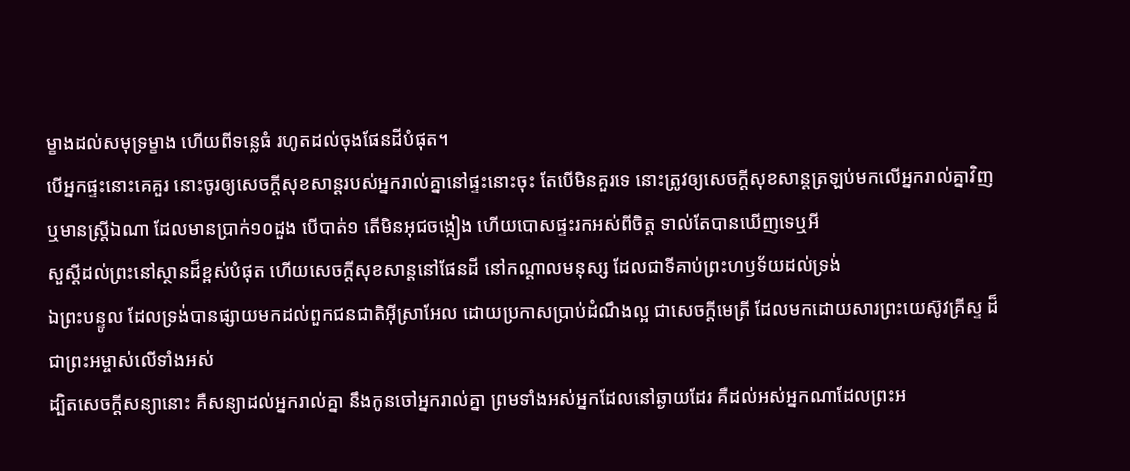ម្ខាងដល់សមុទ្រម្ខាង ហើយពីទន្លេធំ រហូតដល់ចុងផែនដីបំផុត។
បើអ្នកផ្ទះនោះគេគួរ នោះចូរឲ្យសេចក្ដីសុខសាន្តរបស់អ្នករាល់គ្នានៅផ្ទះនោះចុះ តែបើមិនគួរទេ នោះត្រូវឲ្យសេចក្ដីសុខសាន្តត្រឡប់មកលើអ្នករាល់គ្នាវិញ
ឬមានស្ត្រីឯណា ដែលមានប្រាក់១០ដួង បើបាត់១ តើមិនអុជចង្កៀង ហើយបោសផ្ទះរកអស់ពីចិត្ត ទាល់តែបានឃើញទេឬអី
សួស្តីដល់ព្រះនៅស្ថានដ៏ខ្ពស់បំផុត ហើយសេចក្ដីសុខសាន្តនៅផែនដី នៅកណ្តាលមនុស្ស ដែលជាទីគាប់ព្រះហឫទ័យដល់ទ្រង់
ឯព្រះបន្ទូល ដែលទ្រង់បានផ្សាយមកដល់ពួកជនជាតិអ៊ីស្រាអែល ដោយប្រកាសប្រាប់ដំណឹងល្អ ជាសេចក្ដីមេត្រី ដែលមកដោយសារព្រះយេស៊ូវគ្រីស្ទ ដ៏ជាព្រះអម្ចាស់លើទាំងអស់
ដ្បិតសេចក្ដីសន្យានោះ គឺសន្យាដល់អ្នករាល់គ្នា នឹងកូនចៅអ្នករាល់គ្នា ព្រមទាំងអស់អ្នកដែលនៅឆ្ងាយដែរ គឺដល់អស់អ្នកណាដែលព្រះអ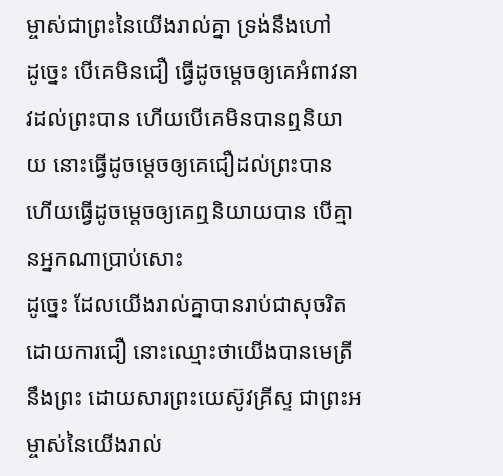ម្ចាស់ជាព្រះនៃយើងរាល់គ្នា ទ្រង់នឹងហៅ
ដូច្នេះ បើគេមិនជឿ ធ្វើដូចម្តេចឲ្យគេអំពាវនាវដល់ព្រះបាន ហើយបើគេមិនបានឮនិយាយ នោះធ្វើដូចម្តេចឲ្យគេជឿដល់ព្រះបាន ហើយធ្វើដូចម្តេចឲ្យគេឮនិយាយបាន បើគ្មានអ្នកណាប្រាប់សោះ
ដូច្នេះ ដែលយើងរាល់គ្នាបានរាប់ជាសុចរិត ដោយការជឿ នោះឈ្មោះថាយើងបានមេត្រីនឹងព្រះ ដោយសារព្រះយេស៊ូវគ្រីស្ទ ជាព្រះអម្ចាស់នៃយើងរាល់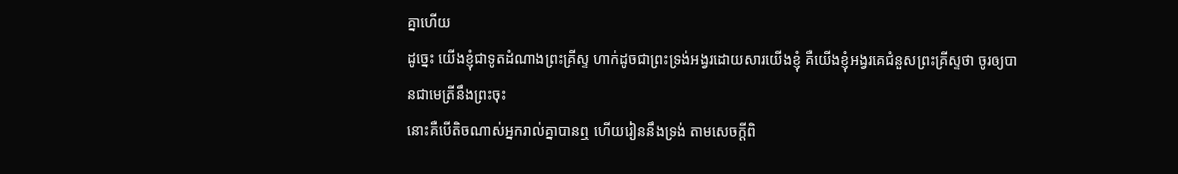គ្នាហើយ
ដូច្នេះ យើងខ្ញុំជាទូតដំណាងព្រះគ្រីស្ទ ហាក់ដូចជាព្រះទ្រង់អង្វរដោយសារយើងខ្ញុំ គឺយើងខ្ញុំអង្វរគេជំនួសព្រះគ្រីស្ទថា ចូរឲ្យបានជាមេត្រីនឹងព្រះចុះ
នោះគឺបើតិចណាស់អ្នករាល់គ្នាបានឮ ហើយរៀននឹងទ្រង់ តាមសេចក្ដីពិ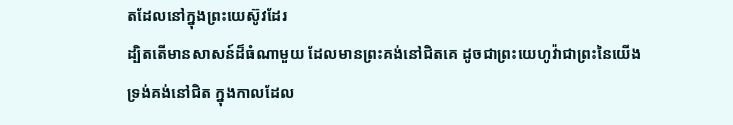តដែលនៅក្នុងព្រះយេស៊ូវដែរ
ដ្បិតតើមានសាសន៍ដ៏ធំណាមួយ ដែលមានព្រះគង់នៅជិតគេ ដូចជាព្រះយេហូវ៉ាជាព្រះនៃយើង ទ្រង់គង់នៅជិត ក្នុងកាលដែល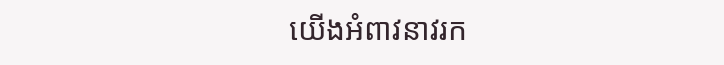យើងអំពាវនាវរក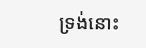ទ្រង់នោះ